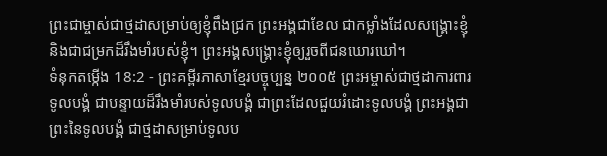ព្រះជាម្ចាស់ជាថ្មដាសម្រាប់ឲ្យខ្ញុំពឹងជ្រក ព្រះអង្គជាខែល ជាកម្លាំងដែលសង្គ្រោះខ្ញុំ និងជាជម្រកដ៏រឹងមាំរបស់ខ្ញុំ។ ព្រះអង្គសង្គ្រោះខ្ញុំឲ្យរួចពីជនឃោរឃៅ។
ទំនុកតម្កើង 18:2 - ព្រះគម្ពីរភាសាខ្មែរបច្ចុប្បន្ន ២០០៥ ព្រះអម្ចាស់ជាថ្មដាការពារទូលបង្គំ ជាបន្ទាយដ៏រឹងមាំរបស់ទូលបង្គំ ជាព្រះដែលជួយរំដោះទូលបង្គំ ព្រះអង្គជាព្រះនៃទូលបង្គំ ជាថ្មដាសម្រាប់ទូលប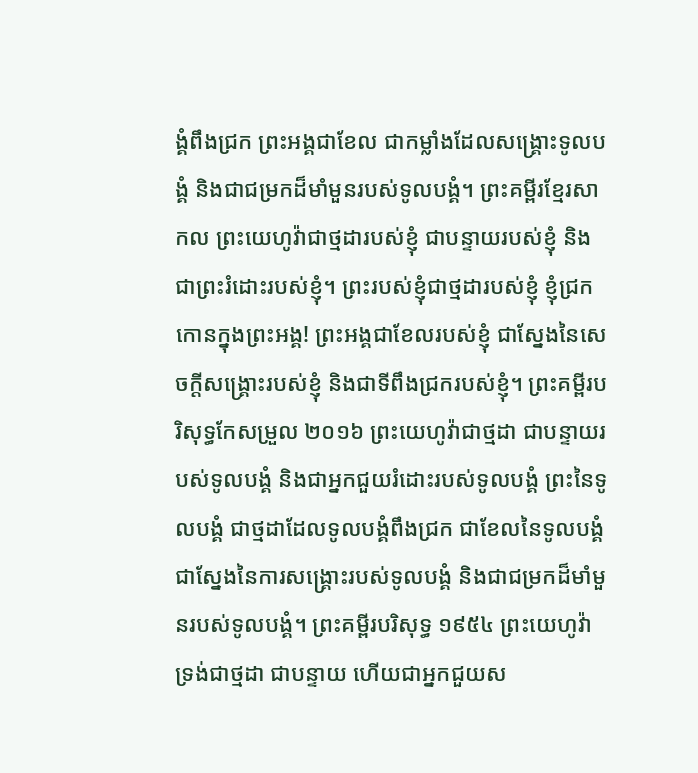ង្គំពឹងជ្រក ព្រះអង្គជាខែល ជាកម្លាំងដែលសង្គ្រោះទូលបង្គំ និងជាជម្រកដ៏មាំមួនរបស់ទូលបង្គំ។ ព្រះគម្ពីរខ្មែរសាកល ព្រះយេហូវ៉ាជាថ្មដារបស់ខ្ញុំ ជាបន្ទាយរបស់ខ្ញុំ និងជាព្រះរំដោះរបស់ខ្ញុំ។ ព្រះរបស់ខ្ញុំជាថ្មដារបស់ខ្ញុំ ខ្ញុំជ្រកកោនក្នុងព្រះអង្គ! ព្រះអង្គជាខែលរបស់ខ្ញុំ ជាស្នែងនៃសេចក្ដីសង្គ្រោះរបស់ខ្ញុំ និងជាទីពឹងជ្រករបស់ខ្ញុំ។ ព្រះគម្ពីរបរិសុទ្ធកែសម្រួល ២០១៦ ព្រះយេហូវ៉ាជាថ្មដា ជាបន្ទាយរបស់ទូលបង្គំ និងជាអ្នកជួយរំដោះរបស់ទូលបង្គំ ព្រះនៃទូលបង្គំ ជាថ្មដាដែលទូលបង្គំពឹងជ្រក ជាខែលនៃទូលបង្គំ ជាស្នែងនៃការសង្គ្រោះរបស់ទូលបង្គំ និងជាជម្រកដ៏មាំមួនរបស់ទូលបង្គំ។ ព្រះគម្ពីរបរិសុទ្ធ ១៩៥៤ ព្រះយេហូវ៉ាទ្រង់ជាថ្មដា ជាបន្ទាយ ហើយជាអ្នកជួយស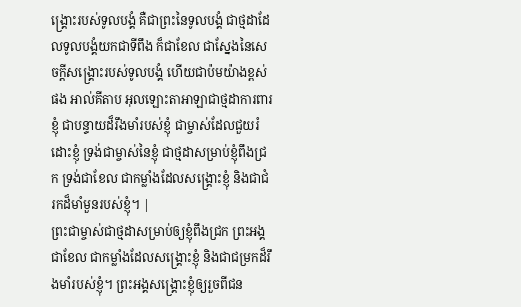ង្គ្រោះរបស់ទូលបង្គំ គឺជាព្រះនៃទូលបង្គំ ជាថ្មដាដែលទូលបង្គំយកជាទីពឹង ក៏ជាខែល ជាស្នែងនៃសេចក្ដីសង្គ្រោះរបស់ទូលបង្គំ ហើយជាប៉មយ៉ាងខ្ពស់ផង អាល់គីតាប អុលឡោះតាអាឡាជាថ្មដាការពារខ្ញុំ ជាបន្ទាយដ៏រឹងមាំរបស់ខ្ញុំ ជាម្ចាស់ដែលជួយរំដោះខ្ញុំ ទ្រង់ជាម្ចាស់នៃខ្ញុំ ជាថ្មដាសម្រាប់ខ្ញុំពឹងជ្រក ទ្រង់ជាខែល ជាកម្លាំងដែលសង្គ្រោះខ្ញុំ និងជាជំរកដ៏មាំមួនរបស់ខ្ញុំ។ |
ព្រះជាម្ចាស់ជាថ្មដាសម្រាប់ឲ្យខ្ញុំពឹងជ្រក ព្រះអង្គជាខែល ជាកម្លាំងដែលសង្គ្រោះខ្ញុំ និងជាជម្រកដ៏រឹងមាំរបស់ខ្ញុំ។ ព្រះអង្គសង្គ្រោះខ្ញុំឲ្យរួចពីជន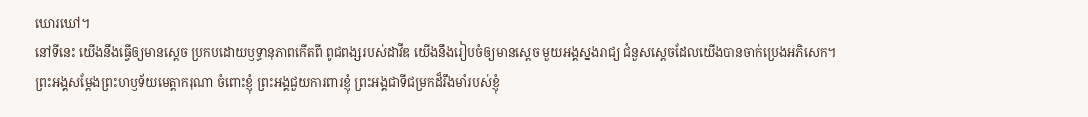ឃោរឃៅ។
នៅទីនេះ យើងនឹងធ្វើឲ្យមានស្ដេច ប្រកបដោយឫទ្ធានុភាពកើតពី ពូជពង្សរបស់ដាវីឌ យើងនឹងរៀបចំឲ្យមានស្ដេច មួយអង្គស្នងរាជ្យ ជំនួសស្ដេចដែលយើងបានចាក់ប្រេងអភិសេក។
ព្រះអង្គសម្តែងព្រះហឫទ័យមេត្តាករុណា ចំពោះខ្ញុំ ព្រះអង្គជួយការពារខ្ញុំ ព្រះអង្គជាទីជម្រកដ៏រឹងមាំរបស់ខ្ញុំ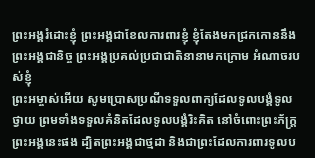ព្រះអង្គរំដោះខ្ញុំ ព្រះអង្គជាខែលការពារខ្ញុំ ខ្ញុំតែងមកជ្រកកោននឹងព្រះអង្គជានិច្ច ព្រះអង្គប្រគល់ប្រជាជាតិនានាមកក្រោម អំណាចរបស់ខ្ញុំ
ព្រះអម្ចាស់អើយ សូមប្រោសប្រណីទទួលពាក្យដែលទូលបង្គំទូលថ្វាយ ព្រមទាំងទទួលគំនិតដែលទូលបង្គំរិះគិត នៅចំពោះព្រះភ័ក្ត្រព្រះអង្គនេះផង ដ្បិតព្រះអង្គជាថ្មដា និងជាព្រះដែលការពារទូលប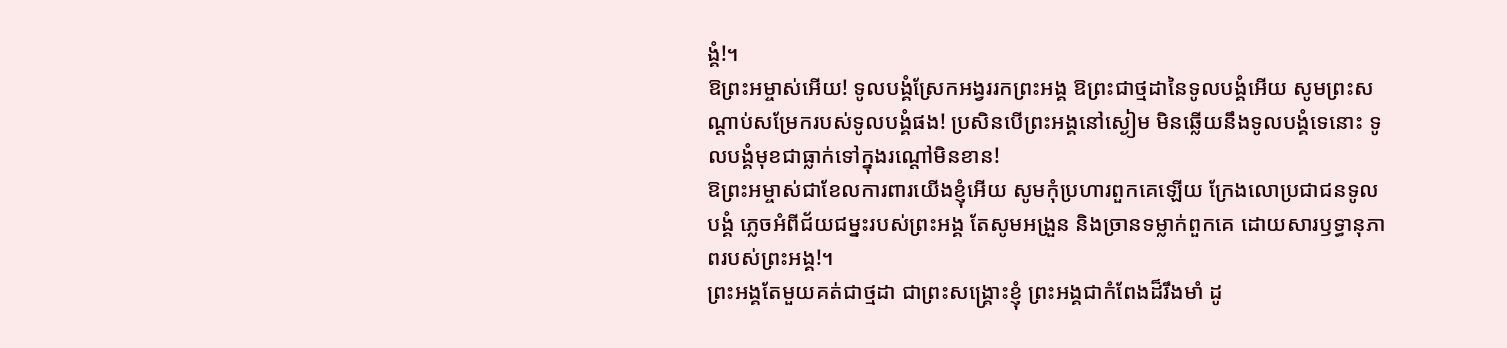ង្គំ!។
ឱព្រះអម្ចាស់អើយ! ទូលបង្គំស្រែកអង្វររកព្រះអង្គ ឱព្រះជាថ្មដានៃទូលបង្គំអើយ សូមព្រះសណ្ដាប់សម្រែករបស់ទូលបង្គំផង! ប្រសិនបើព្រះអង្គនៅស្ងៀម មិនឆ្លើយនឹងទូលបង្គំទេនោះ ទូលបង្គំមុខជាធ្លាក់ទៅក្នុងរណ្ដៅមិនខាន!
ឱព្រះអម្ចាស់ជាខែលការពារយើងខ្ញុំអើយ សូមកុំប្រហារពួកគេឡើយ ក្រែងលោប្រជាជនទូលបង្គំ ភ្លេចអំពីជ័យជម្នះរបស់ព្រះអង្គ តែសូមអង្រួន និងច្រានទម្លាក់ពួកគេ ដោយសារឫទ្ធានុភាពរបស់ព្រះអង្គ!។
ព្រះអង្គតែមួយគត់ជាថ្មដា ជាព្រះសង្គ្រោះខ្ញុំ ព្រះអង្គជាកំពែងដ៏រឹងមាំ ដូ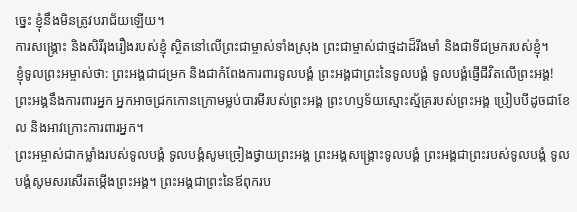ច្នេះ ខ្ញុំនឹងមិនត្រូវបរាជ័យឡើយ។
ការសង្គ្រោះ និងសិរីរុងរឿងរបស់ខ្ញុំ ស្ថិតនៅលើព្រះជាម្ចាស់ទាំងស្រុង ព្រះជាម្ចាស់ជាថ្មដាដ៏រឹងមាំ និងជាទីជម្រករបស់ខ្ញុំ។
ខ្ញុំទូលព្រះអម្ចាស់ថា: ព្រះអង្គជាជម្រក និងជាកំពែងការពារទូលបង្គំ ព្រះអង្គជាព្រះនៃទូលបង្គំ ទូលបង្គំផ្ញើជីវិតលើព្រះអង្គ!
ព្រះអង្គនឹងការពារអ្នក អ្នកអាចជ្រកកោនក្រោមម្លប់បារមីរបស់ព្រះអង្គ ព្រះហឫទ័យស្មោះស្ម័គ្ររបស់ព្រះអង្គ ប្រៀបបីដូចជាខែល និងអាវក្រោះការពារអ្នក។
ព្រះអម្ចាស់ជាកម្លាំងរបស់ទូលបង្គំ ទូលបង្គំសូមច្រៀងថ្វាយព្រះអង្គ ព្រះអង្គសង្គ្រោះទូលបង្គំ ព្រះអង្គជាព្រះរបស់ទូលបង្គំ ទូលបង្គំសូមសរសើរតម្កើងព្រះអង្គ។ ព្រះអង្គជាព្រះនៃឪពុករប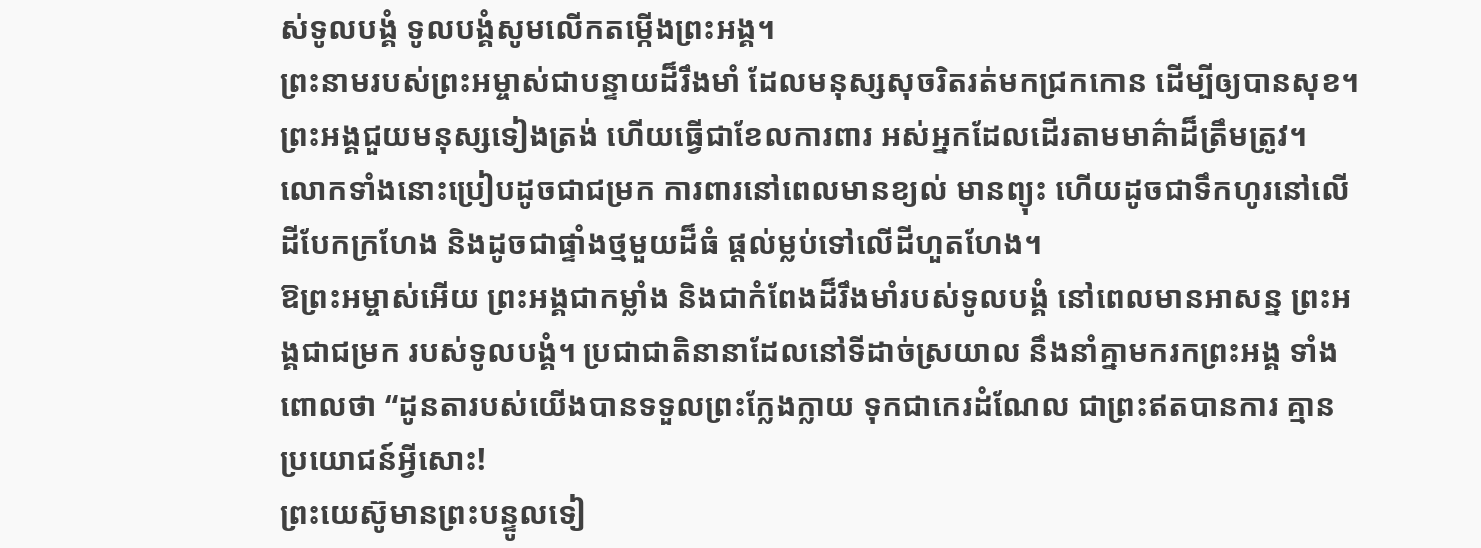ស់ទូលបង្គំ ទូលបង្គំសូមលើកតម្កើងព្រះអង្គ។
ព្រះនាមរបស់ព្រះអម្ចាស់ជាបន្ទាយដ៏រឹងមាំ ដែលមនុស្សសុចរិតរត់មកជ្រកកោន ដើម្បីឲ្យបានសុខ។
ព្រះអង្គជួយមនុស្សទៀងត្រង់ ហើយធ្វើជាខែលការពារ អស់អ្នកដែលដើរតាមមាគ៌ាដ៏ត្រឹមត្រូវ។
លោកទាំងនោះប្រៀបដូចជាជម្រក ការពារនៅពេលមានខ្យល់ មានព្យុះ ហើយដូចជាទឹកហូរនៅលើដីបែកក្រហែង និងដូចជាផ្ទាំងថ្មមួយដ៏ធំ ផ្ដល់ម្លប់ទៅលើដីហួតហែង។
ឱព្រះអម្ចាស់អើយ ព្រះអង្គជាកម្លាំង និងជាកំពែងដ៏រឹងមាំរបស់ទូលបង្គំ នៅពេលមានអាសន្ន ព្រះអង្គជាជម្រក របស់ទូលបង្គំ។ ប្រជាជាតិនានាដែលនៅទីដាច់ស្រយាល នឹងនាំគ្នាមករកព្រះអង្គ ទាំងពោលថា “ដូនតារបស់យើងបានទទួលព្រះក្លែងក្លាយ ទុកជាកេរដំណែល ជាព្រះឥតបានការ គ្មានប្រយោជន៍អ្វីសោះ!
ព្រះយេស៊ូមានព្រះបន្ទូលទៀ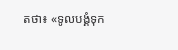តថា៖ «ទូលបង្គំទុក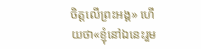ចិត្តលើព្រះអង្គ» ហើយថា«ខ្ញុំនៅឯនេះរួម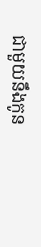ជាមួយនឹងកូន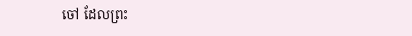ចៅ ដែលព្រះ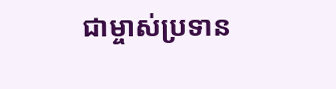ជាម្ចាស់ប្រទាន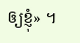ឲ្យខ្ញុំ» ។